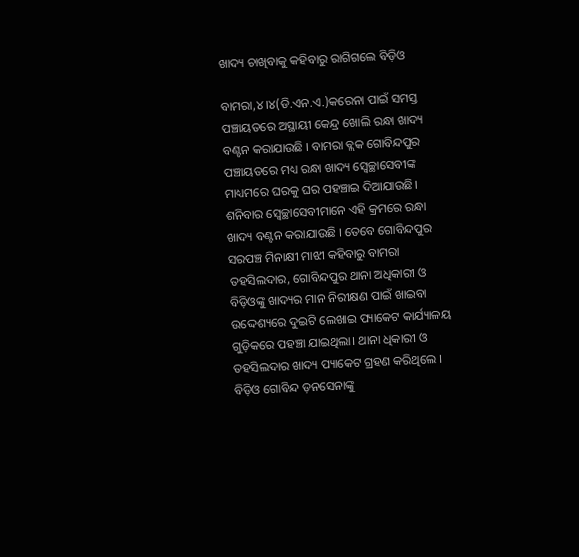ଖାଦ୍ୟ ଚାଖିବାକୁ କହିବାରୁ ରାଗିଗଲେ ବିଡ଼ିଓ

ବାମରା,୪।୪(ଡି.ଏନ.ଏ.)କରେନା ପାଇଁ ସମସ୍ତ ପଞ୍ଚାୟତରେ ଅସ୍ଥାୟୀ କେନ୍ଦ୍ର ଖୋଲି ରନ୍ଧା ଖାଦ୍ୟ ବଣ୍ଟନ କରାଯାଉଛି । ବାମରା ବ୍ଲକ ଗୋବିନ୍ଦପୁର ପଞ୍ଚାୟତରେ ମଧ୍ୟ ରନ୍ଧା ଖାଦ୍ୟ ସ୍ବେଚ୍ଛାସେବୀଙ୍କ ମାଧ୍ୟମରେ ଘରକୁ ଘର ପହଞ୍ଚାଇ ଦିଆଯାଉଛି। ଶନିବାର ସ୍ବେଚ୍ଛାସେବୀମାନେ ଏହି କ୍ରମରେ ରନ୍ଧା ଖାଦ୍ୟ ବଣ୍ଟନ କରାଯାଉଛି । ତେବେ ଗୋବିନ୍ଦପୁର ସରପଞ୍ଚ ମିନାକ୍ଷୀ ମାଝୀ କହିବାରୁ ବାମରା ତହସିଲଦାର, ଗୋବିନ୍ଦପୁର ଥାନା ଅଧିକାରୀ ଓ ବିଡ଼ିଓଙ୍କୁ ଖାଦ୍ୟର ମାନ ନିରୀକ୍ଷଣ ପାଇଁ ଖାଇବା ଉଦ୍ଦେଶ୍ୟରେ ଦୁଇଟି ଲେଖାଇ ପ୍ୟାକେଟ କାର୍ଯ୍ୟାଳୟ ଗୁଡ଼ିକରେ ପହଞ୍ଚା ଯାଇଥିଲା। ଥାନା ଧିକାରୀ ଓ ତହସିଲଦାର ଖାଦ୍ୟ ପ୍ୟାକେଟ ଗ୍ରହଣ କରିଥିଲେ । ବିଡ଼ିଓ ଗୋବିନ୍ଦ ଡ଼ନସେନାଙ୍କୁ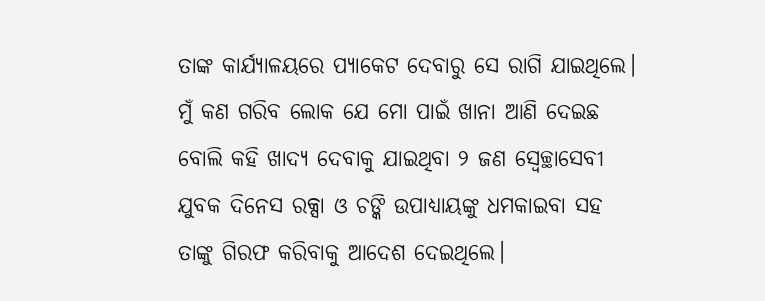ତାଙ୍କ କାର୍ଯ୍ୟାଳୟରେ ପ୍ୟାକେଟ ଦେବାରୁ ସେ ରାଗି ଯାଇଥିଲେ। ମୁଁ କଣ ଗରିବ ଲୋକ ଯେ ମୋ ପାଇଁ ଖାନା ଆଣି ଦେଇଛ ବୋଲି କହି ଖାଦ୍ୟ ଦେବାକୁ ଯାଇଥିବା ୨ ଜଣ ସ୍ବେଚ୍ଛାସେବୀ ଯୁବକ ଦିନେସ ରକ୍ସା ଓ ଚଙ୍କି ଉପାଧ୍ୟାୟଙ୍କୁ ଧମକାଇବା ସହ ତାଙ୍କୁ ଗିରଫ କରିବାକୁ ଆଦେଶ ଦେଇଥିଲେ।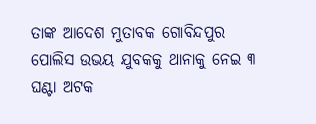ତାଙ୍କ ଆଦେଶ ମୁତାବକ ଗୋବିନ୍ଦପୁର ପୋଲିସ ଉଭୟ ଯୁବକକୁ ଥାନାକୁ ନେଇ ୩ ଘଣ୍ଟା ଅଟକ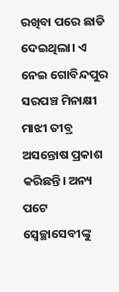ରଖିବା ପରେ ଛାଡି ଦେଇଥିଲା। ଏ ନେଇ ଗୋବିନ୍ଦପୁର ସରପଞ୍ଚ ମିନାକ୍ଷୀ ମାଝୀ ତୀବ୍ର ଅସନ୍ତୋଷ ପ୍ରକାଶ କରିଛନ୍ତି। ଅନ୍ୟ ପଟେ ସ୍ବେଚ୍ଛାସେବୀଙ୍କୁ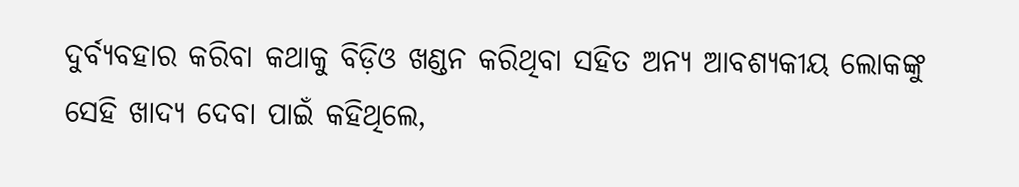ଦୁର୍ବ୍ୟବହାର କରିବା କଥାକୁ ବିଡ଼ିଓ ଖଣ୍ଡନ କରିଥିବା ସହିତ ଅନ୍ୟ ଆବଶ୍ୟକୀୟ ଲୋକଙ୍କୁ ସେହି ଖାଦ୍ୟ ଦେବା ପାଇଁ କହିଥିଲେ,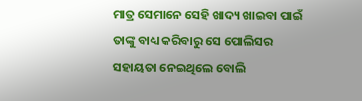ମାତ୍ର ସେମାନେ ସେହି ଖାଦ୍ୟ ଖାଇବା ପାଇଁ ତାଙ୍କୁ ବାଧ୍ୟ କରିବାରୁ ସେ ପୋଲିସର ସହାୟତା ନେଇଥିଲେ ବୋଲି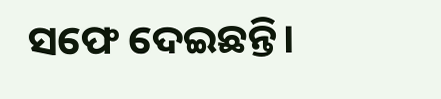ସଫେ ଦେଇଛନ୍ତି।